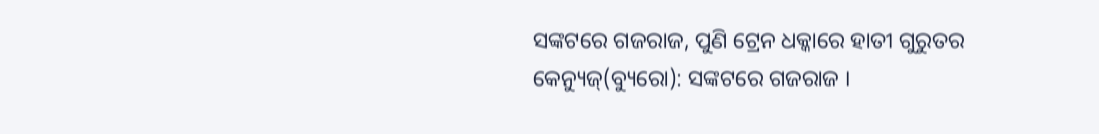ସଙ୍କଟରେ ଗଜରାଜ, ପୁଣି ଟ୍ରେନ ଧକ୍କାରେ ହାତୀ ଗୁରୁତର
କେନ୍ୟୁଜ୍(ବ୍ୟୁରୋ): ସଙ୍କଟରେ ଗଜରାଜ ।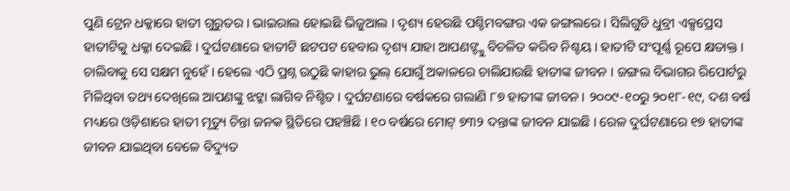ପୁଣି ଟ୍ରେନ ଧକ୍କାରେ ହାତୀ ଗୁରୁତର । ଭାଇରାଲ ହୋଇଛି ଭିଜୁଆଲ । ଦୃଶ୍ୟ ହେଉଛି ପଶ୍ଚିମବଙ୍ଗର ଏକ ଜଙ୍ଗଲରେ । ସିଲିଗୁଡି ଧୁବ୍ରୀ ଏକ୍ସପ୍ରେସ ହାତୀଟିକୁ ଧକ୍କା ଦେଇଛି । ଦୁର୍ଘଟଣାରେ ହାତୀଟି ଛଟପଟ ହେବାର ଦୃଶ୍ୟ ଯାହା ଆପଣଙ୍ଙ୍କୁ ବିଚଳିତ କରିବ ନିଶ୍ଚୟ । ହାତୀଟି ସଂପୂର୍ଣ୍ଣ ରୂପେ କ୍ଷତାକ୍ତ । ଚାଲିବାକୁ ସେ ସକ୍ଷମ ନୁହେଁ । ହେଲେ ଏଠି ପ୍ରଶ୍ନ ଉଠୁଛି କାହାର ଭୁଲ୍ ଯୋଗୁଁ ଅକାଳରେ ଚାଲିଯାଉଛି ହାତୀଙ୍କ ଜୀବନ । ଜଙ୍ଗଲ ବିଭାଗର ରିପୋର୍ଟରୁ ମିଳିଥିବା ତଥ୍ୟ ଦେଖିଲେ ଆପଣଙ୍କୁ ଝଟ୍କା ଲାଗିବ ନିଶ୍ଚିତ । ଦୁର୍ଘଟଣାରେ ବର୍ଷକରେ ଗଲାଣି ୮୭ ହାତୀଙ୍କ ଜୀବନ । ୨୦୦୯-୧୦ରୁ ୨୦୧୮-୧୯, ଦଶ ବର୍ଷ ମଧ୍ୟରେ ଓଡ଼ିଶାରେ ହାତୀ ମୃତ୍ୟୁ ଚିନ୍ତା ଜନକ ସ୍ଥିତିରେ ପହଞ୍ଚିଛି । ୧୦ ବର୍ଷରେ ମୋଟ୍ ୭୩୨ ଦନ୍ତାଙ୍କ ଜୀବନ ଯାଇଛି । ରେଳ ଦୁର୍ଘଟଣାରେ ୧୭ ହାତୀଙ୍କ ଜୀବନ ଯାଇଥିବା ବେଳେ ବିଦ୍ୟୁତ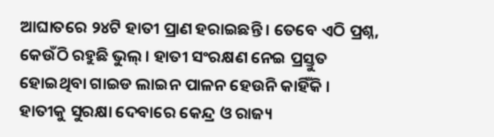ଆଘାତରେ ୨୪ଟି ହାତୀ ପ୍ରାଣ ହରାଇଛନ୍ତି । ତେବେ ଏଠି ପ୍ରଶ୍ନ, କେଉଁଠି ରହୁଛି ଭୁଲ୍ । ହାତୀ ସଂରକ୍ଷଣ ନେଇ ପ୍ରସ୍ତୁତ ହୋଇଥିବା ଗାଇଡ ଲାଇନ ପାଳନ ହେଉନି କାହିଁକି । ହାତୀକୁ ସୁରକ୍ଷା ଦେବାରେ କେନ୍ଦ୍ର ଓ ରାଜ୍ୟ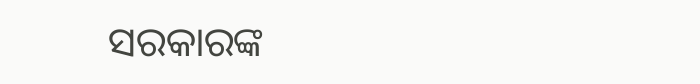ସରକାରଙ୍କ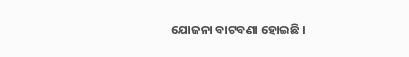ଯୋଜନା ବାଟବଣା ହୋଇଛି ।